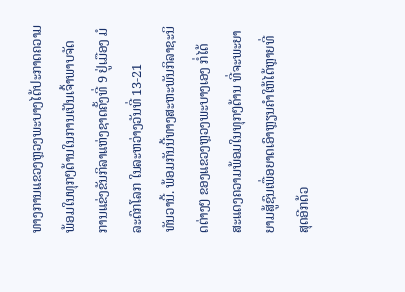ທາງການແຂວງຫຼວງພະບາງໄດ້ປະກາດຄວາມພ້ອມໃນທຸກໆດ້ານໃນການເປັນເຈົ້າພາບຈັດ
ການແຂ່ງຂັນກິລາແຫ່ງຊາດຄັ້ງທີ່ 9 ຢູ່ເມືອງ ມໍລະດົກໂລກ ໃນລະຫວ່າງວັນທີ່ 13-21
ທັນວານີ້. ພ້ອມກັນນີ້ທາງສະຫະພັນກິລາຊະນິດຕ່າງໆ ຂອງແຂວງຫຼວງພະບາງເອງ ກໍ່ໄດ້
ສະແດງຄວາມພ້ອມໃນທຸກໆດ້ານ ທີ່ຈະພະຍາຍາມສູ້ຊົນເພື່ອຍາດເອົາຫຼຽນຄໍາໃຫ້ໄດ້ຫຼາຍທີ່
ສຸດອີກດ້ວ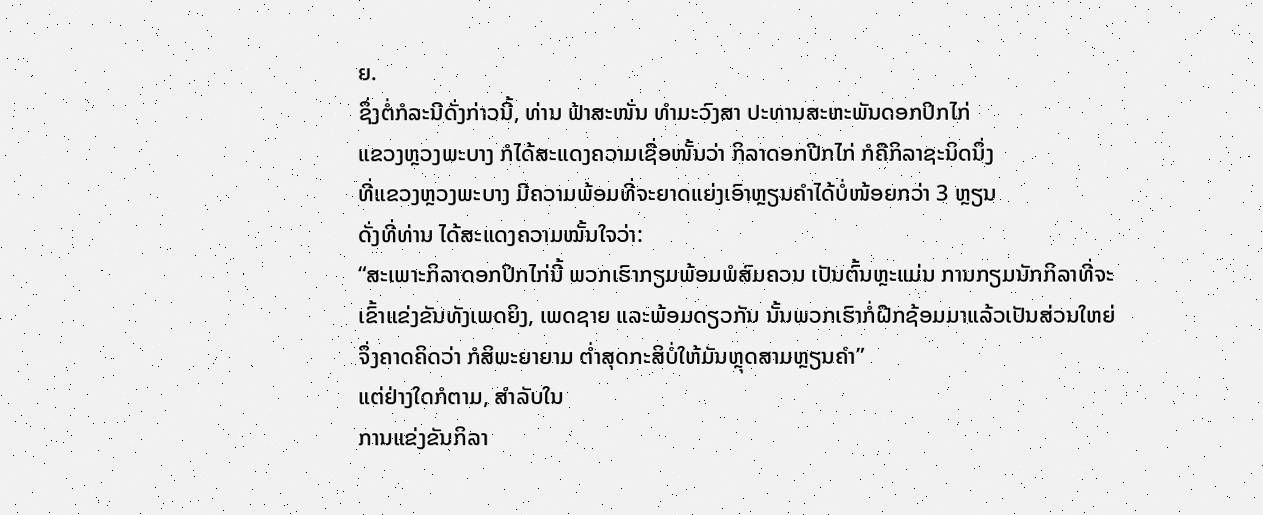ຍ.
ຊຶ່ງຕໍ່ກໍລະນີດັ່ງກ່າວນີ້, ທ່ານ ຟ້າສະໜັ່ນ ທໍາມະວົງສາ ປະທານສະຫະພັນດອກປິກໄກ່
ແຂວງຫຼວງພະບາງ ກໍໄດ້ສະແດງຄວາມເຊື່ອໜັ້ນວ່າ ກິລາດອກປີກໄກ່ ກໍຄືກິລາຊະນິດນຶ່ງ
ທີ່ແຂວງຫຼວງພະບາງ ມີຄວາມພ້ອມທີ່ຈະຍາດແຍ່ງເອົາຫຼຽນຄໍາໄດ້ບໍ່ໜ້ອຍກວ່າ 3 ຫຼຽນ
ດັ່ງທີ່ທ່ານ ໄດ້ສະແດງຄວາມໝັ້ນໃຈວ່າ:
“ສະເພາະກິລາດອກປິກໄກ່ນີ້ ພວກເຮົາກຽມພ້ອມພໍສົມຄວນ ເປັນຕົ້ນຫຼະແມ່ນ ການກຽມນັກກິລາທີ່ຈະເຂົ້າແຂ່ງຂັນທັງເພດຍິງ, ເພດຊາຍ ແລະພ້ອມດຽວກັນ ນັ້ນພວກເຮົາກໍ່ຝືກຊ້ອມມາແລ້ວເປັນສ່ວນໃຫຍ່ ຈຶ່ງຄາດຄິດວ່າ ກໍສິພະຍາຍາມ ຕໍ່າສຸດກະສິບໍ່ໃຫ້ມັນຫຼຸດສາມຫຼຽນຄໍາ”
ແຕ່ຢ່າງໃດກໍຕາມ, ສໍາລັບໃນ
ການແຂ່ງຂັນກິລາ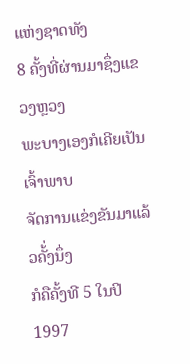ແຫ່ງຊາດທັງ
8 ຄັ້ງທີ່ຜ່ານມາຊຶ່ງແຂວງຫຼວງ
ພະບາງເອງກໍເຄີຍເປັນເຈົ້າພາບ
ຈັດການແຂ່ງຂັນມາແລ້ວຄັ້່ງນຶ່ງ
ກໍຄືຄັ້ງທີ 5 ໃນປິ 1997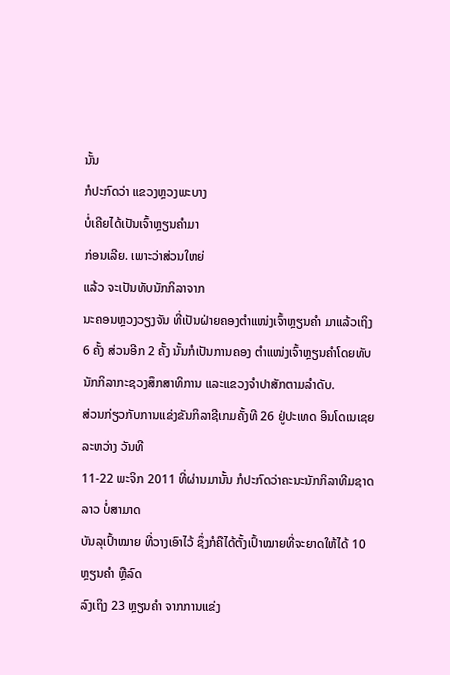ນັ້ນ
ກໍປະກົດວ່າ ແຂວງຫຼວງພະບາງ
ບໍ່ເຄີຍໄດ້ເປັນເຈົ້າຫຼຽນຄໍາມາ
ກ່ອນເລີຍ. ເພາະວ່າສ່ວນໃຫຍ່
ແລ້ວ ຈະເປັນທັບນັກກິລາຈາກ
ນະຄອນຫຼວງວຽງຈັນ ທີ່ເປັນຝ່າຍຄອງຕໍາແໜ່ງເຈົ້າຫຼຽນຄໍາ ມາແລ້ວເຖິງ 6 ຄັ້ງ ສ່ວນອີກ 2 ຄັ້ງ ນັ້ນກໍເປັນການຄອງ ຕໍາແໜ່ງເຈົ້າຫຼຽນຄໍາໂດຍທັບນັກກິລາກະຊວງສຶກສາທິການ ແລະແຂວງຈໍາປາສັກຕາມລໍາດັບ.
ສ່ວນກ່ຽວກັບການແຂ່ງຂັນກິລາຊີເກມຄັ້ງທີ 26 ຢູ່ປະເທດ ອິນໂດເນເຊຍ ລະຫວ່າງ ວັນທີ
11-22 ພະຈິກ 2011 ທີ່ຜ່ານມານັ້ນ ກໍປະກົດວ່າຄະນະນັກກິລາທີມຊາດລາວ ບໍ່ສາມາດ
ບັນລຸເປົ້າໝາຍ ທີ່ວາງເອົາໄວ້ ຊຶ່ງກໍຄືໄດ້ຕັ້ງເປົ້າໝາຍທີ່ຈະຍາດໃຫ້ໄດ້ 10 ຫຼຽນຄໍາ ຫຼືລົດ
ລົງເຖິງ 23 ຫຼຽນຄໍາ ຈາກການແຂ່ງ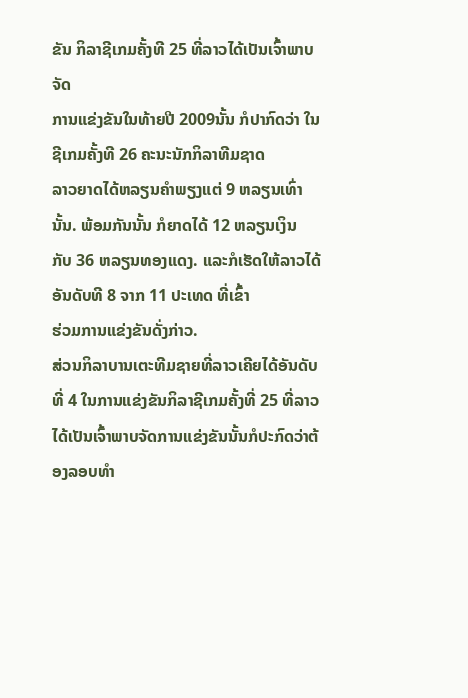ຂັນ ກິລາຊີເກມຄັ້ງທີ 25 ທີ່ລາວໄດ້ເປັນເຈົ້າພາບຈັດ
ການແຂ່ງຂັນໃນທ້າຍປີ 2009ນັ້ນ ກໍປາກົດວ່າ ໃນຊີເກມຄັ້ງທີ 26 ຄະນະນັກກິລາທີມຊາດ
ລາວຍາດໄດ້ຫລຽນຄໍາພຽງແຕ່ 9 ຫລຽນເທົ່ານັ້ນ. ພ້ອມກັນນັ້ນ ກໍຍາດໄດ້ 12 ຫລຽນເງິນ
ກັບ 36 ຫລຽນທອງແດງ. ແລະກໍເຮັດໃຫ້ລາວໄດ້ອັນດັບທີ 8 ຈາກ 11 ປະເທດ ທີ່ເຂົ້າ
ຮ່ວມການແຂ່ງຂັນດັ່ງກ່າວ.
ສ່ວນກິລາບານເຕະທີມຊາຍທີ່ລາວເຄີຍໄດ້ອັນດັບທີ່ 4 ໃນການແຂ່ງຂັນກິລາຊີເກມຄັ້ງທີ່ 25 ທີ່ລາວໄດ້ເປັນເຈົ້າພາບຈັດການແຂ່ງຂັນນັ້ນກໍປະກົດວ່າຕ້ອງລອບທໍາ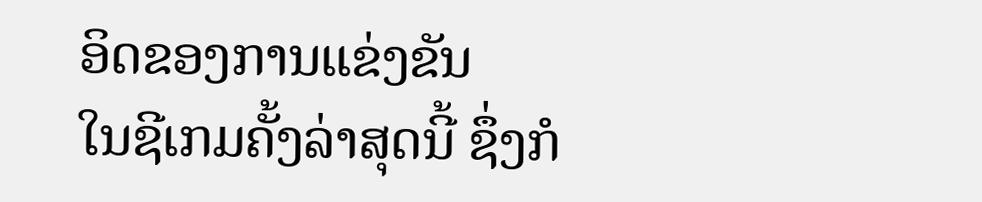ອິດຂອງການແຂ່ງຂັນ
ໃນຊີເກມຄັ້ງລ່າສຸດນີ້ ຊຶ່ງກໍ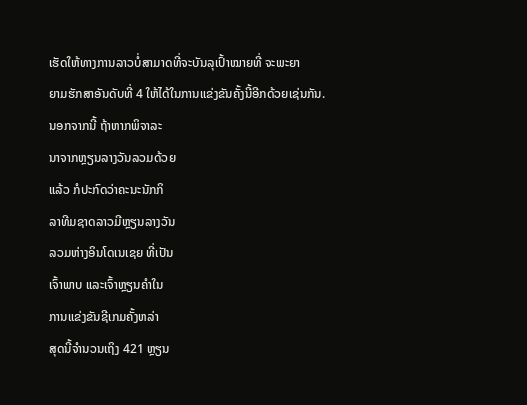ເຮັດໃຫ້ທາງການລາວບໍ່ສາມາດທີ່ຈະບັນລຸເປົ້າໝາຍທີ່ ຈະພະຍາ
ຍາມຮັກສາອັນດັບທີ່ 4 ໃຫ້ໄດ້ໃນການແຂ່ງຂັນຄັ້ງນີ້ອີກດ້ວຍເຊ່ນກັນ.
ນອກຈາກນີ້ ຖ້າຫາກພິຈາລະ
ນາຈາກຫຼຽນລາງວັນລວມດ້ວຍ
ແລ້ວ ກໍປະກົດວ່າຄະນະນັກກິ
ລາທີມຊາດລາວມີຫຼຽນລາງວັນ
ລວມຫ່າງອິນໂດເນເຊຍ ທີ່ເປັນ
ເຈົ້າພາບ ແລະເຈົ້າຫຼຽນຄໍາໃນ
ການແຂ່ງຂັນຊີເກມຄັ້ງຫລ່າ
ສຸດນີ້ຈໍານວນເຖິງ 421 ຫຼຽນ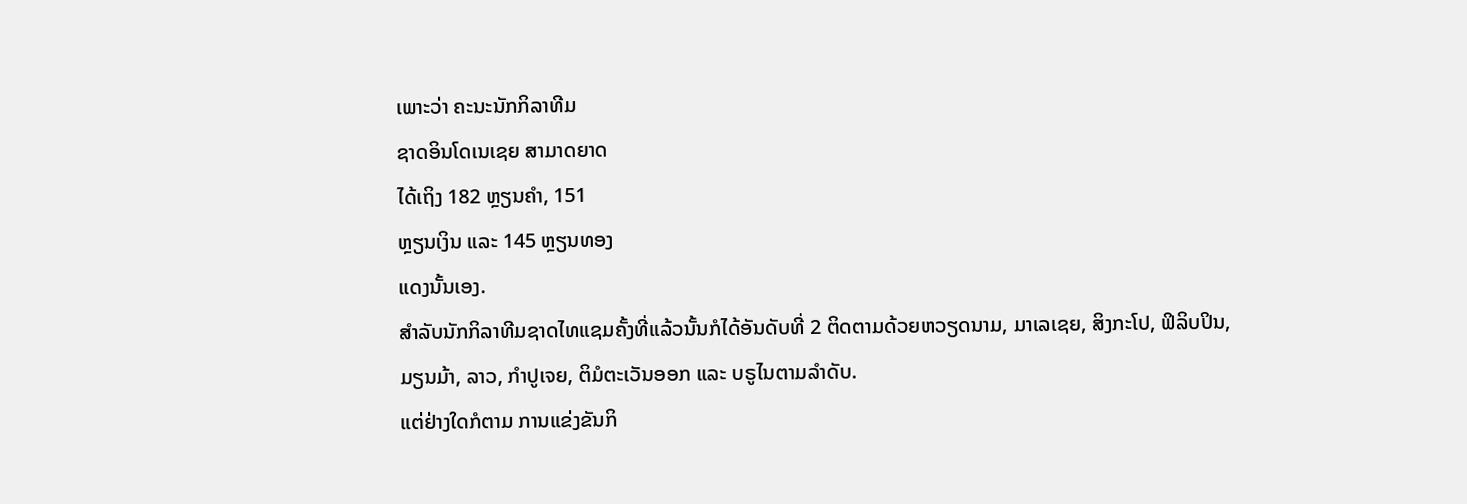ເພາະວ່າ ຄະນະນັກກິລາທີມ
ຊາດອິນໂດເນເຊຍ ສາມາດຍາດ
ໄດ້ເຖິງ 182 ຫຼຽນຄໍາ, 151
ຫຼຽນເງິນ ແລະ 145 ຫຼຽນທອງ
ແດງນັ້ນເອງ.
ສໍາລັບນັກກິລາທີມຊາດໄທແຊມຄັ້ງທີ່ແລ້ວນັ້ນກໍໄດ້ອັນດັບທີ່ 2 ຕິດຕາມດ້ວຍຫວຽດນາມ, ມາເລເຊຍ, ສິງກະໂປ, ຟິລິບປິນ, ມຽນມ້າ, ລາວ, ກໍາປູເຈຍ, ຕິມໍຕະເວັນອອກ ແລະ ບຣູໄນຕາມລໍາດັບ.
ແຕ່ຢ່າງໃດກໍຕາມ ການແຂ່ງຂັນກິ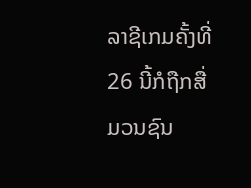ລາຊີເກມຄັ້ງທີ່ 26 ນີ້ກໍຖືກສື່ມວນຊົນ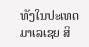ທັງໃນປະເທດ
ມາເລເຊຍ ສິ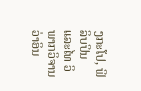ງກະໂປ, ຟິລິບປິນ ແລະໄທ ວິພາກວິຈານວ່າອິນ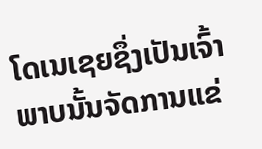ໂດເນເຊຍຊຶ່ງເປັນເຈົ້າ ພາບນັ້ນຈັດການແຂ່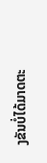ງຂັນບໍ່ໄດ້ມາດຕະ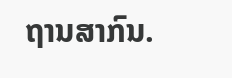ຖານສາກົນ.